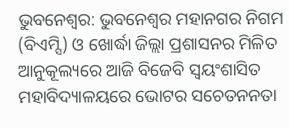ଭୁବନେଶ୍ୱର: ଭୁବନେଶ୍ୱର ମହାନଗର ନିଗମ (ବିଏମ୍ସି) ଓ ଖୋର୍ଦ୍ଧା ଜିଲ୍ଲା ପ୍ରଶାସନର ମିଳିତ ଆନୁକୂଲ୍ୟରେ ଆଜି ବିଜେବି ସ୍ୱୟଂଶାସିତ ମହାବିଦ୍ୟାଳୟରେ ଭୋଟର ସଚେତନନତା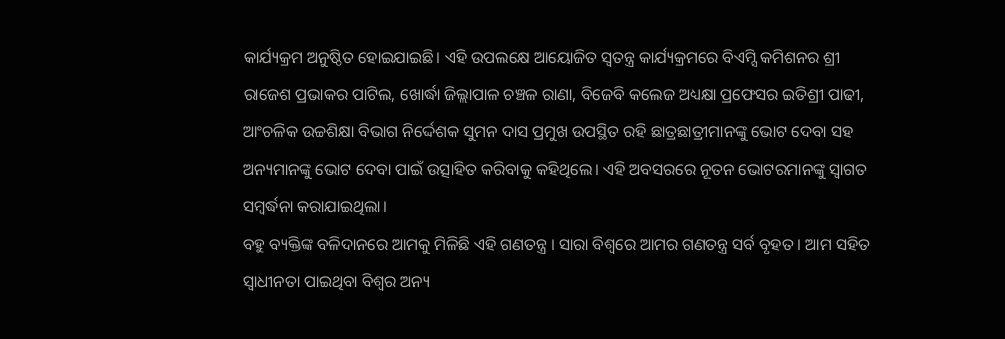କାର୍ଯ୍ୟକ୍ରମ ଅନୁଷ୍ଠିତ ହୋଇଯାଇଛି। ଏହି ଉପଲକ୍ଷେ ଆୟୋଜିତ ସ୍ୱତନ୍ତ୍ର କାର୍ଯ୍ୟକ୍ରମରେ ବିଏମ୍ସି କମିଶନର ଶ୍ରୀ ରାଜେଶ ପ୍ରଭାକର ପାଟିଲ, ଖୋର୍ଦ୍ଧା ଜିଲ୍ଲାପାଳ ଚଞ୍ଚଳ ରାଣା, ବିଜେବି କଲେଜ ଅଧ୍ୟକ୍ଷା ପ୍ରଫେସର ଇତିଶ୍ରୀ ପାଢୀ, ଆଂଚଳିକ ଉଚ୍ଚଶିକ୍ଷା ବିଭାଗ ନିର୍ଦ୍ଦେଶକ ସୁମନ ଦାସ ପ୍ରମୁଖ ଉପସ୍ଥିତ ରହି ଛାତ୍ରଛାତ୍ରୀମାନଙ୍କୁ ଭୋଟ ଦେବା ସହ ଅନ୍ୟମାନଙ୍କୁ ଭୋଟ ଦେବା ପାଇଁ ଉତ୍ସାହିତ କରିବାକୁ କହିଥିଲେ। ଏହି ଅବସରରେ ନୂତନ ଭୋଟରମାନଙ୍କୁ ସ୍ୱାଗତ ସମ୍ବର୍ଦ୍ଧନା କରାଯାଇଥିଲା।
ବହୁ ବ୍ୟକ୍ତିଙ୍କ ବଳିଦାନରେ ଆମକୁ ମିଳିଛି ଏହି ଗଣତନ୍ତ୍ର । ସାରା ବିଶ୍ୱରେ ଆମର ଗଣତନ୍ତ୍ର ସର୍ବ ବୃହତ । ଆମ ସହିତ ସ୍ୱାଧୀନତା ପାଇଥିବା ବିଶ୍ୱର ଅନ୍ୟ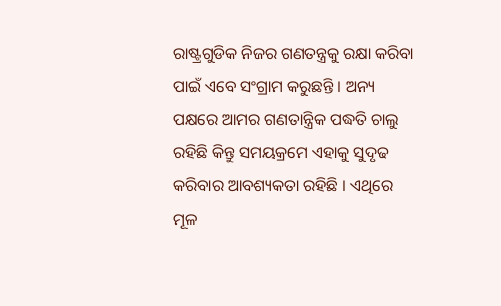ରାଷ୍ଟ୍ରଗୁଡିକ ନିଜର ଗଣତନ୍ତ୍ରକୁ ରକ୍ଷା କରିବା ପାଇଁ ଏବେ ସଂଗ୍ରାମ କରୁଛନ୍ତି । ଅନ୍ୟ ପକ୍ଷରେ ଆମର ଗଣତାନ୍ତ୍ରିକ ପଦ୍ଧତି ଚାଲୁ ରହିଛି କିନ୍ତୁ ସମୟକ୍ରମେ ଏହାକୁ ସୁଦୃଢ କରିବାର ଆବଶ୍ୟକତା ରହିଛି । ଏଥିରେ ମୂଳ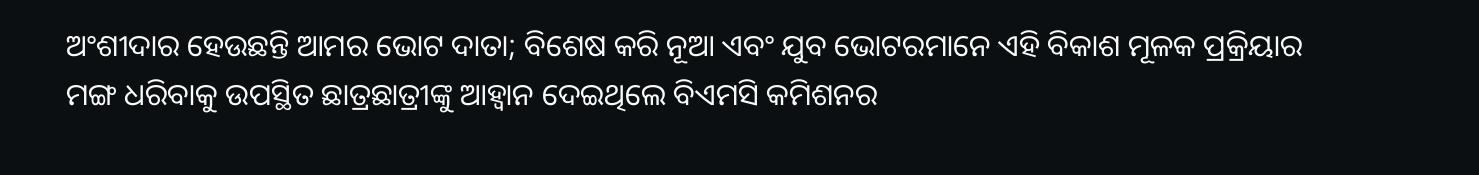ଅଂଶୀଦାର ହେଉଛନ୍ତି ଆମର ଭୋଟ ଦାତା; ବିଶେଷ କରି ନୂଆ ଏବଂ ଯୁବ ଭୋଟରମାନେ ଏହି ବିକାଶ ମୂଳକ ପ୍ରକ୍ରିୟାର ମଙ୍ଗ ଧରିବାକୁ ଉପସ୍ଥିତ ଛାତ୍ରଛାତ୍ରୀଙ୍କୁ ଆହ୍ୱାନ ଦେଇଥିଲେ ବିଏମସି କମିଶନର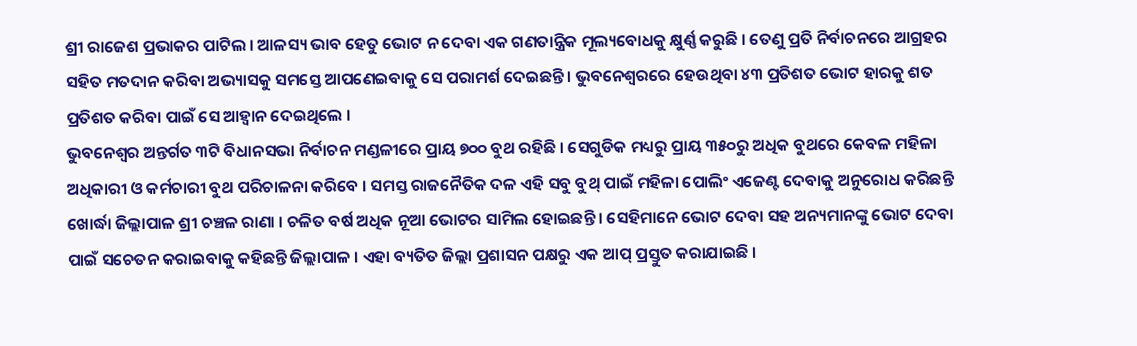ଶ୍ରୀ ରାଜେଶ ପ୍ରଭାକର ପାଟିଲ । ଆଳସ୍ୟ ଭାବ ହେତୁ ଭୋଟ ନ ଦେବା ଏକ ଗଣତାନ୍ତ୍ରିକ ମୂଲ୍ୟବୋଧକୁ କ୍ଷୁର୍ଣ୍ଣ କରୁଛି । ତେଣୁ ପ୍ରତି ନିର୍ବାଚନରେ ଆଗ୍ରହର ସହିତ ମତଦାନ କରିବା ଅଭ୍ୟାସକୁ ସମସ୍ତେ ଆପଣେଇବାକୁ ସେ ପରାମର୍ଶ ଦେଇଛନ୍ତି । ଭୁବନେଶ୍ୱରରେ ହେଉଥିବା ୪୩ ପ୍ରତିଶତ ଭୋଟ ହାରକୁ ଶତ ପ୍ରତିଶତ କରିବା ପାଇଁ ସେ ଆହ୍ୱାନ ଦେଇଥିଲେ ।
ଭୁବନେଶ୍ୱର ଅନ୍ତର୍ଗତ ୩ଟି ବିଧାନସଭା ନିର୍ବାଚନ ମଣ୍ଡଳୀରେ ପ୍ରାୟ ୭୦୦ ବୁଥ ରହିଛି । ସେଗୁଡିକ ମଧ୍ୟରୁ ପ୍ରାୟ ୩୫୦ରୁ ଅଧିକ ବୁଥରେ କେବଳ ମହିଳା ଅଧିକାରୀ ଓ କର୍ମଚାରୀ ବୁଥ ପରିଚାଳନା କରିବେ । ସମସ୍ତ ରାଜନୈତିକ ଦଳ ଏହି ସବୁ ବୁଥ୍ ପାଇଁ ମହିଳା ପୋଲିଂ ଏଜେଣ୍ଟ ଦେବାକୁ ଅନୁରୋଧ କରିଛନ୍ତି ଖୋର୍ଦ୍ଧା ଜିଲ୍ଲାପାଳ ଶ୍ରୀ ଚଞ୍ଚଳ ରାଣା । ଚଳିତ ବର୍ଷ ଅଧିକ ନୂଆ ଭୋଟର ସାମିଲ ହୋଇଛନ୍ତି । ସେହିମାନେ ଭୋଟ ଦେବା ସହ ଅନ୍ୟମାନଙ୍କୁ ଭୋଟ ଦେବା ପାଇଁ ସଚେତନ କରାଇବାକୁ କହିଛନ୍ତି ଜିଲ୍ଲାପାଳ । ଏହା ବ୍ୟତିତ ଜିଲ୍ଲା ପ୍ରଶାସନ ପକ୍ଷରୁ ଏକ ଆପ୍ ପ୍ରସ୍ତୁତ କରାଯାଇଛି ।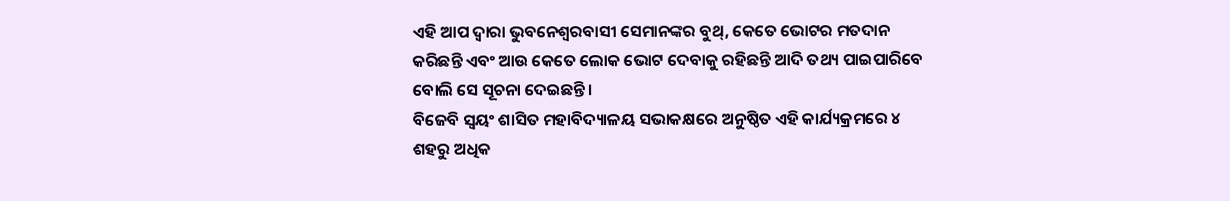ଏହି ଆପ ଦ୍ୱାରା ଭୁବନେଶ୍ୱରବାସୀ ସେମାନଙ୍କର ବୁଥ୍, କେତେ ଭୋଟର ମତଦାନ କରିଛନ୍ତି ଏବଂ ଆଉ କେତେ ଲୋକ ଭୋଟ ଦେବାକୁ ରହିଛନ୍ତି ଆଦି ତଥ୍ୟ ପାଇପାରିବେ ବୋଲି ସେ ସୂଚନା ଦେଇଛନ୍ତି ।
ବିଜେବି ସ୍ୱୟଂ ଶାସିତ ମହାବିଦ୍ୟାଳୟ ସଭାକକ୍ଷରେ ଅନୁଷ୍ଠିତ ଏହି କାର୍ଯ୍ୟକ୍ରମରେ ୪ ଶହରୁ ଅଧିକ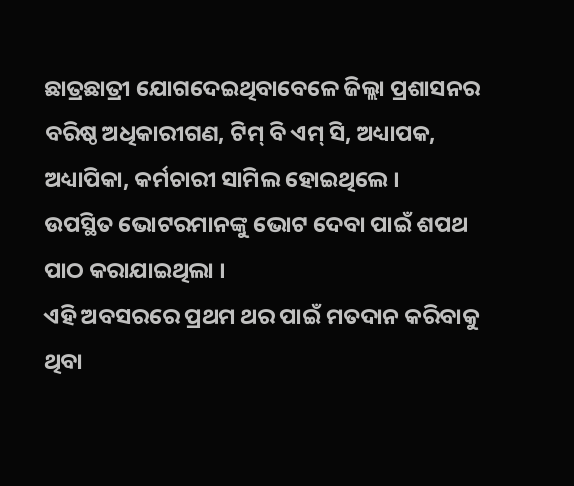ଛାତ୍ରଛାତ୍ରୀ ଯୋଗଦେଇଥିବାବେଳେ ଜିଲ୍ଲା ପ୍ରଶାସନର ବରିଷ୍ଠ ଅଧିକାରୀଗଣ, ଟିମ୍ ବି ଏମ୍ ସି, ଅଧ୍ୟାପକ, ଅଧ୍ୟାପିକା, କର୍ମଚାରୀ ସାମିଲ ହୋଇଥିଲେ ।
ଉପସ୍ଥିତ ଭୋଟରମାନଙ୍କୁ ଭୋଟ ଦେବା ପାଇଁ ଶପଥ ପାଠ କରାଯାଇଥିଲା ।
ଏହି ଅବସରରେ ପ୍ରଥମ ଥର ପାଇଁ ମତଦାନ କରିବାକୁ ଥିବା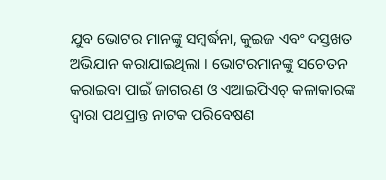ଯୁବ ଭୋଟର ମାନଙ୍କୁ ସମ୍ବର୍ଦ୍ଧନା, କୁଇଜ ଏବଂ ଦସ୍ତଖତ ଅଭିଯାନ କରାଯାଇଥିଲା । ଭୋଟରମାନଙ୍କୁ ସଚେତନ କରାଇବା ପାଇଁ ଜାଗରଣ ଓ ଏଆଇପିଏଚ୍ କଳାକାରଙ୍କ ଦ୍ୱାରା ପଥପ୍ରାନ୍ତ ନାଟକ ପରିବେଷଣ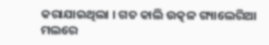କରାଯାଇଥିଲା । ଗତ କାଲି ଉତ୍କଳ ଗ୍ୟାଲେରିଆ ମଲରେ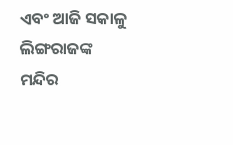ଏବଂ ଆଜି ସକାଳୁ ଲିଙ୍ଗରାଜଙ୍କ ମନ୍ଦିର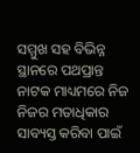ସମ୍ମୁଖ ସହ ବିଭିନ୍ନ ସ୍ଥାନରେ ପଥପ୍ରାନ୍ତ ନାଟକ ମାଧ୍ୟମରେ ନିଜ ନିଜର ମତାଧିକାର ସାବ୍ୟସ୍ତ କରିବା ପାଇଁ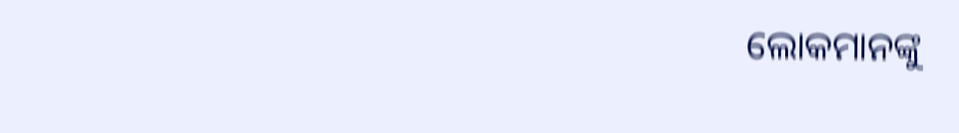ଲୋକମାନଙ୍କୁ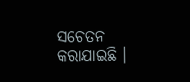ସଚେତନ କରାଯାଇଛି ।